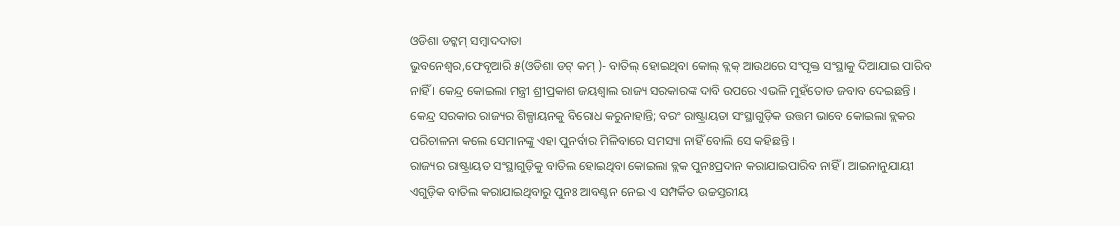ଓଡିଶା ଡଟ୍କମ୍ ସମ୍ବାଦଦାତା
ଭୁବନେଶ୍ୱର,ଫେବୃଆରି ୫(ଓଡିଶା ଡଟ୍ କମ୍ )- ବାତିଲ୍ ହୋଇଥିବା କୋଲ୍ ବ୍ଲକ୍ ଆଉଥରେ ସଂପୃକ୍ତ ସଂସ୍ଥାକୁ ଦିଆଯାଇ ପାରିବ ନାହିଁ । କେନ୍ଦ୍ର କୋଇଲା ମନ୍ତ୍ରୀ ଶ୍ରୀପ୍ରକାଶ ଜୟଶ୍ୱାଲ ରାଜ୍ୟ ସରକାରଙ୍କ ଦାବି ଉପରେ ଏଭଳି ମୁହଁତୋଡ ଜବାବ ଦେଇଛନ୍ତି ।
କେନ୍ଦ୍ର ସରକାର ରାଜ୍ୟର ଶିଳ୍ପାୟନକୁ ବିରୋଧ କରୁନାହାନ୍ତି; ବରଂ ରାଷ୍ଟ୍ରାୟତା ସଂସ୍ଥାଗୁଡ଼ିକ ଉତ୍ତମ ଭାବେ କୋଇଲା ବ୍ଲକର ପରିଚାଳନା କଲେ ସେମାନଙ୍କୁ ଏହା ପୁନର୍ବାର ମିଳିବାରେ ସମସ୍ୟା ନାହିଁ ବୋଲି ସେ କହିଛନ୍ତି ।
ରାଜ୍ୟର ରାଷ୍ଟ୍ରାୟତ ସଂସ୍ଥାଗୁଡ଼ିକୁ ବାତିଲ ହୋଇଥିବା କୋଇଲା ବ୍ଲକ ପୁନଃପ୍ରଦାନ କରାଯାଇପାରିବ ନାହିଁ । ଆଇନାନୁଯାୟୀ ଏଗୁଡ଼ିକ ବାତିଲ କରାଯାଇଥିବାରୁ ପୁନଃ ଆବଣ୍ଟନ ନେଇ ଏ ସମ୍ପର୍କିତ ଉଚ୍ଚସ୍ତରୀୟ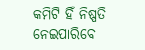କମିଟି ହିଁ ନିଷ୍ପତି ନେଇପାରିବେ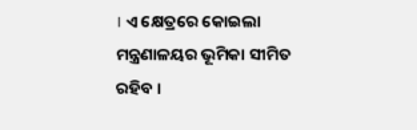। ଏ କ୍ଷେତ୍ରରେ କୋଇଲା ମନ୍ତ୍ରଣାଳୟର ଭୂମିକା ସୀମିତ ରହିବ ।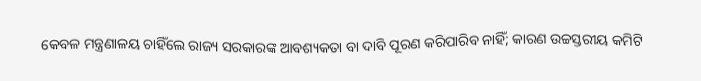କେବଳ ମନ୍ତ୍ରଣାଳୟ ଚାହିଁଲେ ରାଜ୍ୟ ସରକାରଙ୍କ ଆବଶ୍ୟକତା ବା ଦାବି ପୂରଣ କରିପାରିବ ନାହିଁ; କାରଣ ଉଚ୍ଚସ୍ତରୀୟ କମିଟି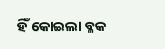ହିଁ କୋଇଲା ବ୍ଳକ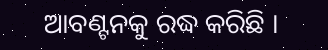ଆବଣ୍ଟନକୁ ରଦ୍ଧ କରିଛି ।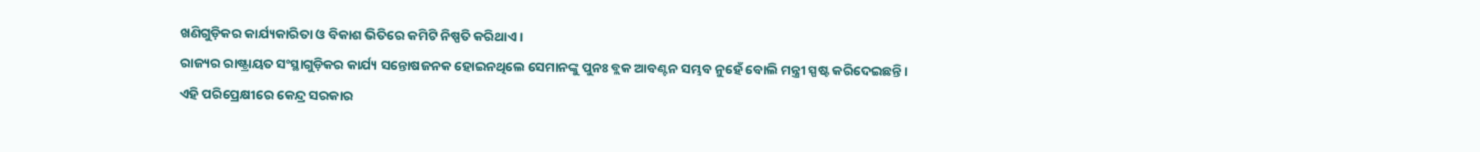ଖଣିଗୁଡ଼ିକର କାର୍ଯ୍ୟକାରିତା ଓ ବିକାଶ ଭିତିରେ କମିଟି ନିଷ୍ପତି କରିଥାଏ ।
ରାଜ୍ୟର ରାଷ୍ଟ୍ରାୟତ ସଂସ୍ଥାଗୁଡ଼ିକର କାର୍ଯ୍ୟ ସନ୍ତୋଷଜନକ ହୋଇନଥିଲେ ସେମାନଙ୍କୁ ପୁନଃ ବ୍ଲକ ଆବଣ୍ଟନ ସମ୍ଭବ ନୁହେଁ ବୋଲି ମନ୍ତ୍ରୀ ସ୍ପଷ୍ଟ କରିଦେଇଛନ୍ତି ।
ଏହି ପରିପ୍ରେକ୍ଷୀରେ କେନ୍ଦ୍ର ସରକାର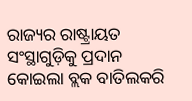ରାଜ୍ୟର ରାଷ୍ଟ୍ରାୟତ ସଂସ୍ଥାଗୁଡ଼ିକୁ ପ୍ରଦାନ କୋଇଲା ବ୍ଲକ ବାତିଲକରି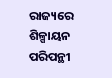ରାଜ୍ୟରେ ଶିଳ୍ପାୟନ ପରିପନ୍ଥୀ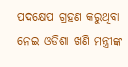ପଦକ୍ଷେପ ଗ୍ରହଣ କରୁଥିବା ନେଇ ଓଡିଶା ଖଣି ମନ୍ତ୍ରୀଙ୍କ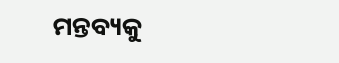ମନ୍ତବ୍ୟକୁ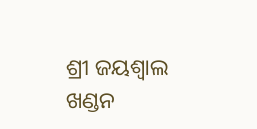ଶ୍ରୀ ଜୟଶ୍ୱାଲ ଖଣ୍ଡନ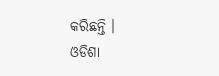କରିଛନ୍ତି ।
ଓଡିଶା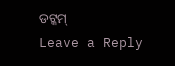ଡଟ୍କମ୍
Leave a Reply